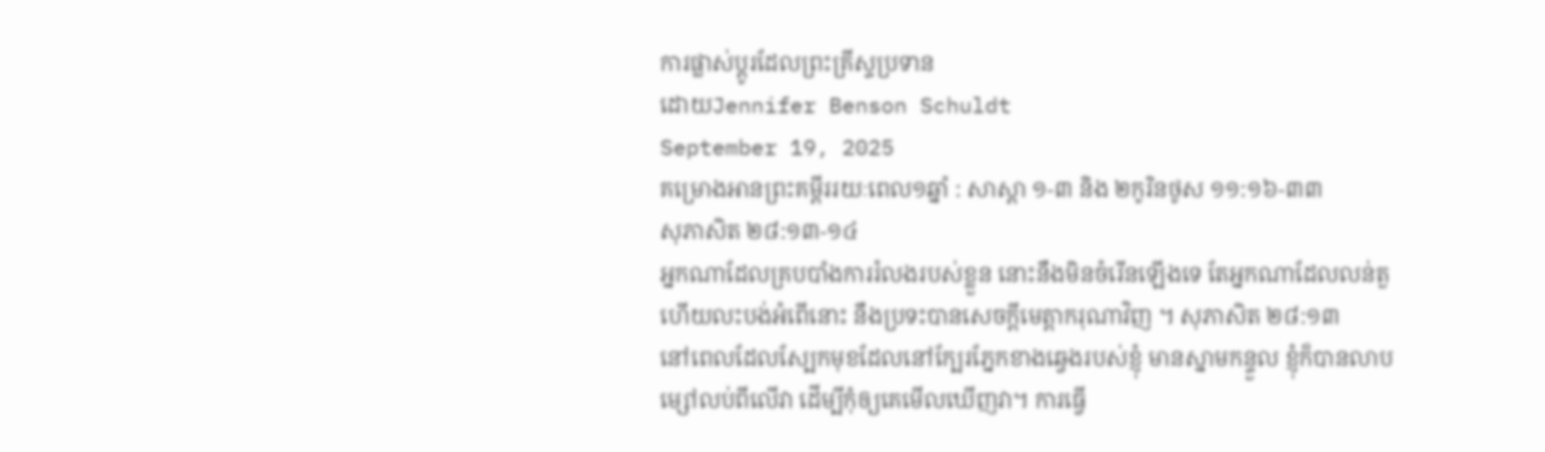ការផ្លាស់ប្តូរដែលព្រះគ្រីស្ទប្រទាន
ដោយJennifer Benson Schuldt
September 19, 2025
គម្រោងអានព្រះគម្ពីររយៈពេល១ឆ្នាំ : សាស្តា ១-៣ និង ២កូរិនថូស ១១:១៦-៣៣
សុភាសិត ២៨:១៣-១៤
អ្នកណាដែលគ្របបាំងការរំលងរបស់ខ្លួន នោះនឹងមិនចំរើនឡើងទេ តែអ្នកណាដែលលន់តួ ហើយលះបង់អំពើនោះ នឹងប្រទះបានសេចក្ដីមេត្តាករុណាវិញ ។ សុភាសិត ២៨:១៣
នៅពេលដែលស្បែកមុខដែលនៅក្បែរភ្នែកខាងឆ្វេងរបស់ខ្ញុំ មានស្នាមកន្ទួល ខ្ញុំក៏បានលាបម្សៅលប់ពីលើវា ដើម្បីកុំឲ្យគេមើលឃើញវា។ ការធ្វើ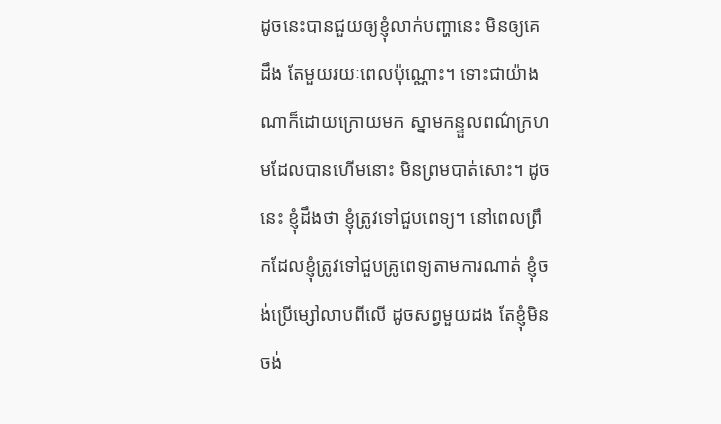ដូចនេះបានជួយឲ្យខ្ញុំលាក់បញ្ហានេះ មិនឲ្យគេដឹង តែមួយរយៈពេលប៉ុណ្ណោះ។ ទោះជាយ៉ាងណាក៏ដោយក្រោយមក ស្នាមកន្ទួលពណ៌ក្រហមដែលបានហើមនោះ មិនព្រមបាត់សោះ។ ដូចនេះ ខ្ញុំដឹងថា ខ្ញុំត្រូវទៅជួបពេទ្យ។ នៅពេលព្រឹកដែលខ្ញុំត្រូវទៅជួបគ្រូពេទ្យតាមការណាត់ ខ្ញុំចង់ប្រើម្សៅលាបពីលើ ដូចសព្វមួយដង តែខ្ញុំមិនចង់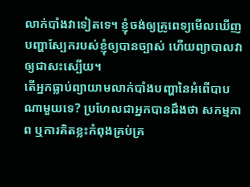លាក់បាំងវាទៀតទេ។ ខ្ញុំចង់ឲ្យគ្រូពេទ្យមើលឃើញបញ្ហាស្បែករបស់ខ្ញុំឲ្យបានច្បាស់ ហើយព្យាបាលវា ឲ្យជាសះស្បើយ។
តើអ្នកធ្លាប់ព្យាយាមលាក់បាំងបញ្ហានៃអំពើបាបណាមួយទេ? ប្រហែលជាអ្នកបានដឹងថា សកម្មភាព ឬការគិតខ្លះកំពុងគ្រប់គ្រ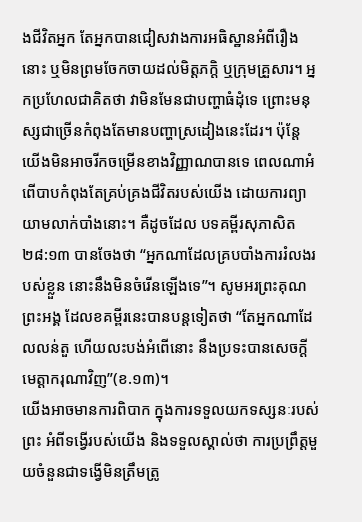ងជីវិតអ្នក តែអ្នកបានជៀសវាងការអធិស្ឋានអំពីរឿងនោះ ឬមិនព្រមចែកចាយដល់មិត្តភក្តិ ឬក្រុមគ្រួសារ។ អ្នកប្រហែលជាគិតថា វាមិនមែនជាបញ្ហាធំដុំទេ ព្រោះមនុស្សជាច្រើនកំពុងតែមានបញ្ហាស្រដៀងនេះដែរ។ ប៉ុន្តែ យើងមិនអាចរីកចម្រើនខាងវិញ្ញាណបានទេ ពេលណាអំពើបាបកំពុងតែគ្រប់គ្រងជីវិតរបស់យើង ដោយការព្យាយាមលាក់បាំងនោះ។ គឺដូចដែល បទគម្ពីរសុភាសិត ២៨:១៣ បានចែងថា “អ្នកណាដែលគ្របបាំងការរំលងរបស់ខ្លួន នោះនឹងមិនចំរើនឡើងទេ”។ សូមអរព្រះគុណព្រះអង្គ ដែលខគម្ពីរនេះបានបន្តទៀតថា “តែអ្នកណាដែលលន់តួ ហើយលះបង់អំពើនោះ នឹងប្រទះបានសេចក្ដីមេត្ដាករុណាវិញ”(ខ.១៣)។
យើងអាចមានការពិបាក ក្នុងការទទួលយកទស្សនៈរបស់ព្រះ អំពីទង្វើរបស់យើង និងទទួលស្គាល់ថា ការប្រព្រឹត្តមួយចំនួនជាទង្វើមិនត្រឹមត្រូ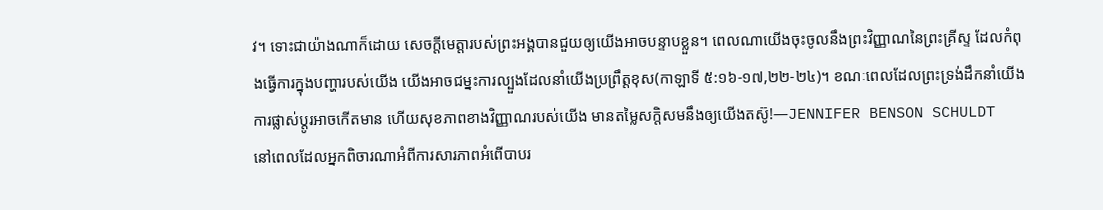វ។ ទោះជាយ៉ាងណាក៏ដោយ សេចក្តីមេត្តារបស់ព្រះអង្គបានជួយឲ្យយើងអាចបន្ទាបខ្លួន។ ពេលណាយើងចុះចូលនឹងព្រះវិញ្ញាណនៃព្រះគ្រីស្ទ ដែលកំពុងធ្វើការក្នុងបញ្ហារបស់យើង យើងអាចជម្នះការល្បួងដែលនាំយើងប្រព្រឹត្តខុស(កាឡាទី ៥:១៦-១៧,២២-២៤)។ ខណៈពេលដែលព្រះទ្រង់ដឹកនាំយើង ការផ្លាស់ប្តូរអាចកើតមាន ហើយសុខភាពខាងវិញ្ញាណរបស់យើង មានតម្លៃសក្តិសមនឹងឲ្យយើងតស៊ូ!—JENNIFER BENSON SCHULDT
នៅពេលដែលអ្នកពិចារណាអំពីការសារភាពអំពើបាបរ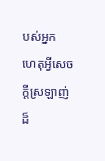បស់អ្នក
ហេតុអ្វីសេចក្តីស្រឡាញ់ដ៏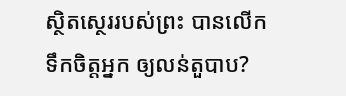ស្ថិតស្ថេររបស់ព្រះ បានលើកទឹកចិត្តអ្នក ឲ្យលន់តួបាប?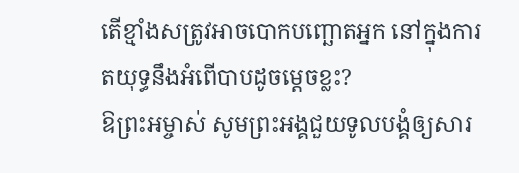តើខ្មាំងសត្រូវអាចបោកបញ្ឆោតអ្នក នៅក្នុងការតយុទ្ធនឹងអំពើបាបដូចម្តេចខ្លះ?
ឱព្រះអម្ចាស់ សូមព្រះអង្គជួយទូលបង្គំឲ្យសារ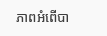ភាពអំពើបា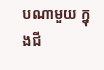បណាមួយ ក្នុងជី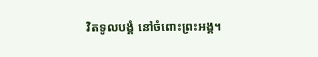វិតទូលបង្គំ នៅចំពោះព្រះអង្គ។